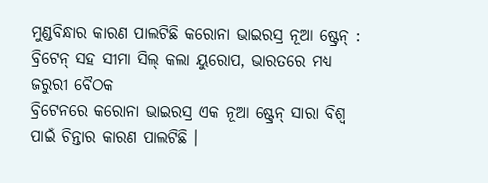ମୁଣ୍ଡବିନ୍ଧାର କାରଣ ପାଲଟିଛି କରୋନା ଭାଇରସ୍ର ନୂଆ ଷ୍ଟ୍ରେନ୍ : ବ୍ରିଟେନ୍ ସହ ସୀମା ସିଲ୍ କଲା ୟୁରୋପ, ଭାରତରେ ମଧ୍ୟ ଜରୁରୀ ବୈଠକ
ବ୍ରିଟେନରେ କରୋନା ଭାଇରସ୍ର ଏକ ନୂଆ ଷ୍ଟ୍ରେନ୍ ସାରା ବିଶ୍ବ ପାଇଁ ଚିନ୍ତାର କାରଣ ପାଲଟିଛି ।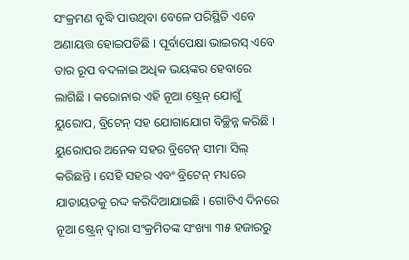ସଂକ୍ରମଣ ବୃଦ୍ଧି ପାଉଥିବା ବେଳେ ପରିସ୍ଥିତି ଏବେ ଅଣାୟତ୍ତ ହୋଇପଡିଛି । ପୂର୍ବାପେକ୍ଷା ଭାଇରସ୍ ଏବେ ତାର ରୂପ ବଦଳାଇ ଅଧିକ ଭୟଙ୍କର ହେବାରେ ଲାଗିଛି । କରୋନାର ଏହି ନୂଆ ଷ୍ଟ୍ରେନ୍ ଯୋଗୁଁ ୟୁରୋପ, ବ୍ରିଟେନ୍ ସହ ଯୋଗାଯୋଗ ବିଚ୍ଛିନ୍ନ କରିଛି । ୟୁରୋପର ଅନେକ ସହର ବ୍ରିଟେନ୍ ସୀମା ସିଲ୍ କରିଛନ୍ତି । ସେହି ସହର ଏବଂ ବ୍ରିଟେନ୍ ମଧ୍ୟରେ ଯାତାୟତକୁ ରଦ୍ଦ କରିଦିଆଯାଇଛି । ଗୋଟିଏ ଦିନରେ ନୂଆ ଷ୍ଟ୍ରେନ୍ ଦ୍ବାରା ସଂକ୍ରମିତଙ୍କ ସଂଖ୍ୟା ୩୫ ହଜାରରୁ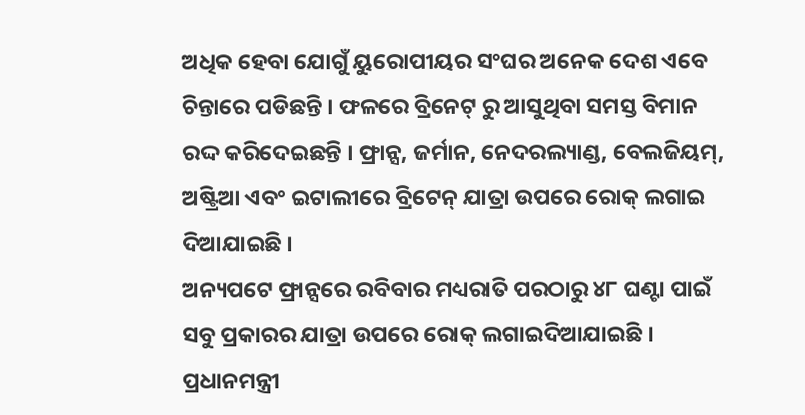ଅଧିକ ହେବା ଯୋଗୁଁ ୟୁରୋପୀୟର ସଂଘର ଅନେକ ଦେଶ ଏବେ ଚିନ୍ତାରେ ପଡିଛନ୍ତି । ଫଳରେ ବ୍ରିନେଟ୍ ରୁ ଆସୁଥିବା ସମସ୍ତ ବିମାନ ରଦ୍ଦ କରିଦେଇଛନ୍ତି । ଫ୍ରାନ୍ସ, ଜର୍ମାନ, ନେଦରଲ୍ୟାଣ୍ଡ, ବେଲଜିୟମ୍, ଅଷ୍ଟ୍ରିଆ ଏବଂ ଇଟାଲୀରେ ବ୍ରିଟେନ୍ ଯାତ୍ରା ଉପରେ ରୋକ୍ ଲଗାଇ ଦିଆଯାଇଛି ।
ଅନ୍ୟପଟେ ଫ୍ରାନ୍ସରେ ରବିବାର ମଧ୍ୟରାତି ପରଠାରୁ ୪୮ ଘଣ୍ଟା ପାଇଁ ସବୁ ପ୍ରକାରର ଯାତ୍ରା ଉପରେ ରୋକ୍ ଲଗାଇଦିଆଯାଇଛି । ପ୍ରଧାନମନ୍ତ୍ରୀ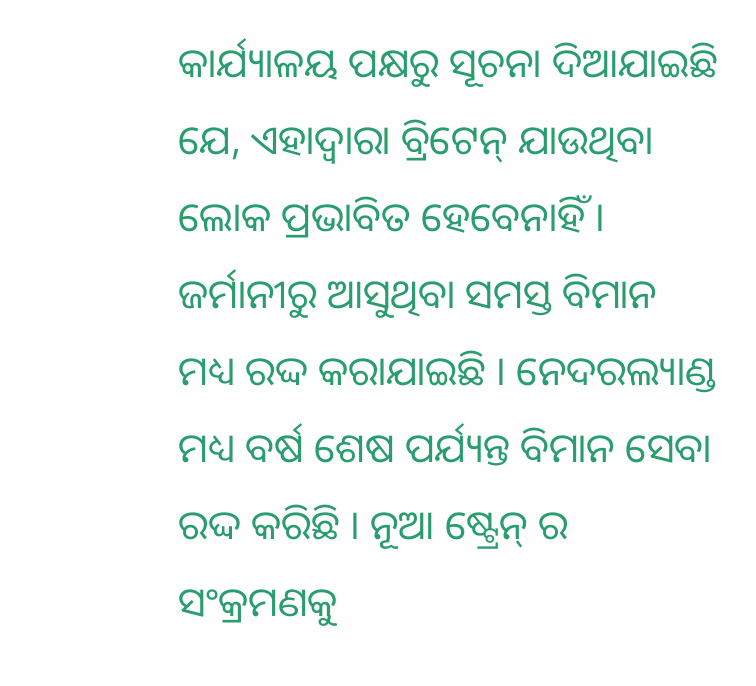କାର୍ଯ୍ୟାଳୟ ପକ୍ଷରୁ ସୂଚନା ଦିଆଯାଇଛି ଯେ, ଏହାଦ୍ବାରା ବ୍ରିଟେନ୍ ଯାଉଥିବା ଲୋକ ପ୍ରଭାବିତ ହେବେନାହିଁ । ଜର୍ମାନୀରୁ ଆସୁଥିବା ସମସ୍ତ ବିମାନ ମଧ୍ୟ ରଦ୍ଦ କରାଯାଇଛି । ନେଦରଲ୍ୟାଣ୍ଡ ମଧ୍ୟ ବର୍ଷ ଶେଷ ପର୍ଯ୍ୟନ୍ତ ବିମାନ ସେବା ରଦ୍ଦ କରିଛି । ନୂଆ ଷ୍ଟ୍ରେନ୍ ର ସଂକ୍ରମଣକୁ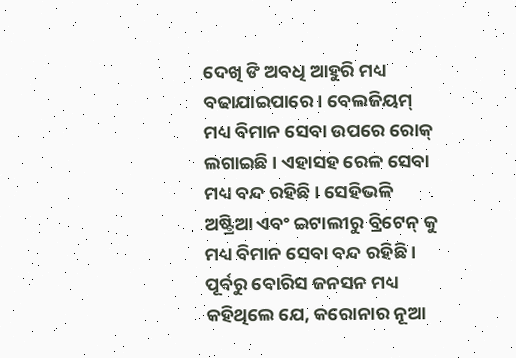ଦେଖି ଙି ଅବଧି ଆହୁରି ମଧ୍ୟ ବଢାଯାଇପାରେ । ବେଲଜିୟମ୍ ମଧ୍ୟ ବିମାନ ସେବା ଉପରେ ରୋକ୍ ଲଗାଇଛି । ଏହାସହ ରେଳ ସେବା ମଧ୍ୟ ବନ୍ଦ ରହିଛି । ସେହିଭଳି ଅଷ୍ଟ୍ରିଆ ଏବଂ ଇଟାଲୀରୁ ବ୍ରିଟେନ୍ କୁ ମଧ୍ୟ ବିମାନ ସେବା ବନ୍ଦ ରହିଛି । ପୂର୍ବରୁ ବୋରିସ ଜନସନ ମଧ୍ୟ କହିଥିଲେ ଯେ, କରୋନାର ନୂଆ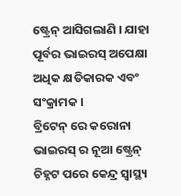ଷ୍ଟ୍ରେନ୍ ଆସିଗଲାଣି । ଯାହା ପୂର୍ବର ଭାଇରସ୍ ଅପେକ୍ଷା ଅଧିକ କ୍ଷତିକାରକ ଏବଂ ସଂକ୍ରାମକ ।
ବ୍ରିଟେନ୍ ରେ କରୋନା ଭାଇରସ୍ ର ନୂଆ ଷ୍ଟ୍ରେନ୍ ଚିହ୍ନଟ ପରେ କେନ୍ଦ୍ର ସ୍ବାସ୍ଥ୍ୟ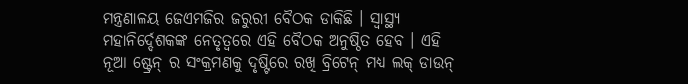ମନ୍ତ୍ରଣାଳୟ ଜେଏମଜିର ଜରୁରୀ ବୈଠକ ଡାକିଛି । ସ୍ବାସ୍ଥ୍ୟ ମହାନିର୍ଦ୍ଦେଶକଙ୍କ ନେତୃତ୍ବରେ ଏହି ବୈଠକ ଅନୁଷ୍ଠିତ ହେବ । ଏହି ନୂଆ ଷ୍ଟ୍ରେନ୍ ର ସଂକ୍ରମଣକୁ ଦୃଷ୍ଟିରେ ରଖି ବ୍ରିଟେନ୍ ମଧ୍ୟ ଲକ୍ ଡାଉନ୍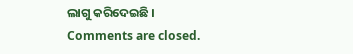ଲାଗୁ କରିଦେଇଛି ।
Comments are closed.